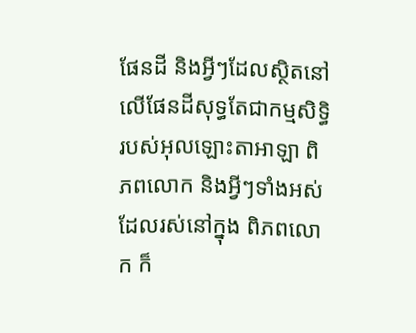ផែនដី និងអ្វីៗដែលស្ថិតនៅលើផែនដីសុទ្ធតែជាកម្មសិទ្ធិរបស់អុលឡោះតាអាឡា ពិភពលោក និងអ្វីៗទាំងអស់ដែលរស់នៅក្នុង ពិភពលោក ក៏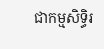ជាកម្មសិទ្ធិរ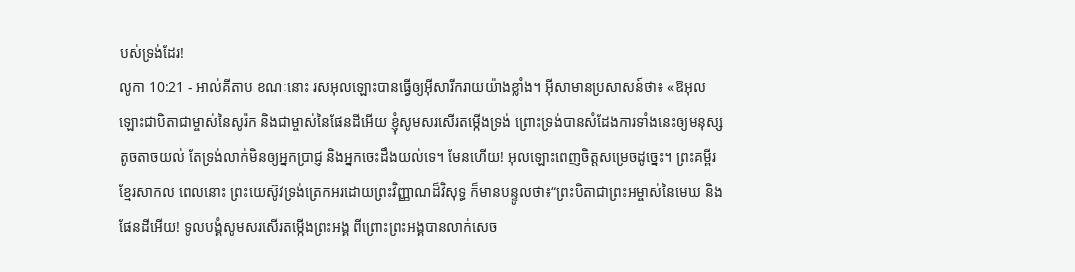បស់ទ្រង់ដែរ!
លូកា 10:21 - អាល់គីតាប ខណៈនោះ រសអុលឡោះបានធ្វើឲ្យអ៊ីសារីករាយយ៉ាងខ្លាំង។ អ៊ីសាមានប្រសាសន៍ថា៖ «ឱអុលឡោះជាបិតាជាម្ចាស់នៃសូរ៉ក និងជាម្ចាស់នៃផែនដីអើយ ខ្ញុំសូមសរសើរតម្កើងទ្រង់ ព្រោះទ្រង់បានសំដែងការទាំងនេះឲ្យមនុស្សតូចតាចយល់ តែទ្រង់លាក់មិនឲ្យអ្នកប្រាជ្ញ និងអ្នកចេះដឹងយល់ទេ។ មែនហើយ! អុលឡោះពេញចិត្តសម្រេចដូច្នេះ។ ព្រះគម្ពីរខ្មែរសាកល ពេលនោះ ព្រះយេស៊ូវទ្រង់ត្រេកអរដោយព្រះវិញ្ញាណដ៏វិសុទ្ធ ក៏មានបន្ទូលថា៖“ព្រះបិតាជាព្រះអម្ចាស់នៃមេឃ និងផែនដីអើយ! ទូលបង្គំសូមសរសើរតម្កើងព្រះអង្គ ពីព្រោះព្រះអង្គបានលាក់សេច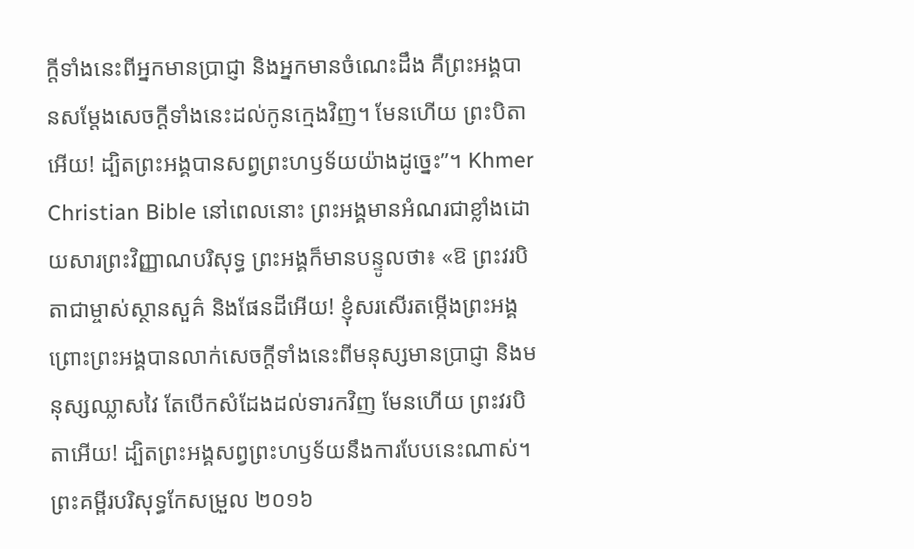ក្ដីទាំងនេះពីអ្នកមានប្រាជ្ញា និងអ្នកមានចំណេះដឹង គឺព្រះអង្គបានសម្ដែងសេចក្ដីទាំងនេះដល់កូនក្មេងវិញ។ មែនហើយ ព្រះបិតាអើយ! ដ្បិតព្រះអង្គបានសព្វព្រះហឫទ័យយ៉ាងដូច្នេះ”។ Khmer Christian Bible នៅពេលនោះ ព្រះអង្គមានអំណរជាខ្លាំងដោយសារព្រះវិញ្ញាណបរិសុទ្ធ ព្រះអង្គក៏មានបន្ទូលថា៖ «ឱ ព្រះវរបិតាជាម្ចាស់ស្ថានសួគ៌ និងផែនដីអើយ! ខ្ញុំសរសើរតម្កើងព្រះអង្គ ព្រោះព្រះអង្គបានលាក់សេចក្ដីទាំងនេះពីមនុស្សមានប្រាជ្ញា និងមនុស្សឈ្លាសវៃ តែបើកសំដែងដល់ទារកវិញ មែនហើយ ព្រះវរបិតាអើយ! ដ្បិតព្រះអង្គសព្វព្រះហឫទ័យនឹងការបែបនេះណាស់។ ព្រះគម្ពីរបរិសុទ្ធកែសម្រួល ២០១៦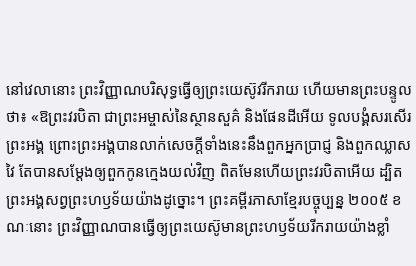នៅវេលានោះ ព្រះវិញ្ញាណបរិសុទ្ធធ្វើឲ្យព្រះយេស៊ូវរីករាយ ហើយមានព្រះបន្ទូលថា៖ «ឱព្រះវរបិតា ជាព្រះអម្ចាស់នៃស្ថានសួគ៌ និងផែនដីអើយ ទូលបង្គំសរសើរព្រះអង្គ ព្រោះព្រះអង្គបានលាក់សេចក្តីទាំងនេះនឹងពួកអ្នកប្រាជ្ញ និងពួកឈ្លាសវៃ តែបានសម្តែងឲ្យពួកកូនក្មេងយល់វិញ ពិតមែនហើយព្រះវរបិតាអើយ ដ្បិតព្រះអង្គសព្វព្រះហឫទ័យយ៉ាងដូច្នោះ។ ព្រះគម្ពីរភាសាខ្មែរបច្ចុប្បន្ន ២០០៥ ខណៈនោះ ព្រះវិញ្ញាណបានធ្វើឲ្យព្រះយេស៊ូមានព្រះហឫទ័យរីករាយយ៉ាងខ្លាំ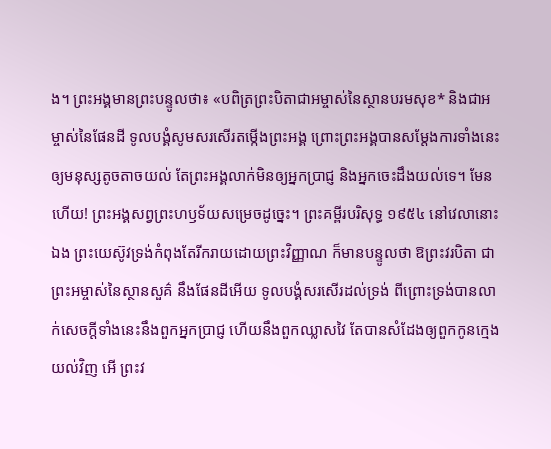ង។ ព្រះអង្គមានព្រះបន្ទូលថា៖ «បពិត្រព្រះបិតាជាអម្ចាស់នៃស្ថានបរមសុខ* និងជាអម្ចាស់នៃផែនដី ទូលបង្គំសូមសរសើរតម្កើងព្រះអង្គ ព្រោះព្រះអង្គបានសម្តែងការទាំងនេះឲ្យមនុស្សតូចតាចយល់ តែព្រះអង្គលាក់មិនឲ្យអ្នកប្រាជ្ញ និងអ្នកចេះដឹងយល់ទេ។ មែនហើយ! ព្រះអង្គសព្វព្រះហឫទ័យសម្រេចដូច្នេះ។ ព្រះគម្ពីរបរិសុទ្ធ ១៩៥៤ នៅវេលានោះឯង ព្រះយេស៊ូវទ្រង់កំពុងតែរីករាយដោយព្រះវិញ្ញាណ ក៏មានបន្ទូលថា ឱព្រះវរបិតា ជាព្រះអម្ចាស់នៃស្ថានសួគ៌ នឹងផែនដីអើយ ទូលបង្គំសរសើរដល់ទ្រង់ ពីព្រោះទ្រង់បានលាក់សេចក្ដីទាំងនេះនឹងពួកអ្នកប្រាជ្ញ ហើយនឹងពួកឈ្លាសវៃ តែបានសំដែងឲ្យពួកកូនក្មេងយល់វិញ អើ ព្រះវ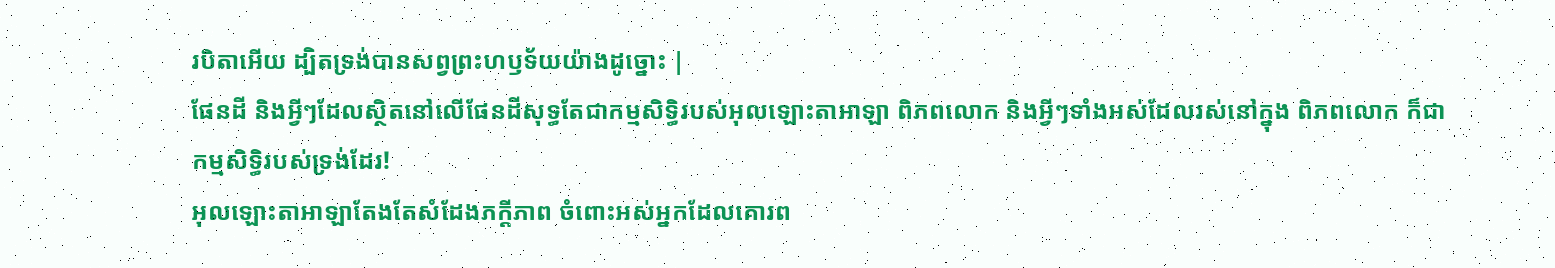របិតាអើយ ដ្បិតទ្រង់បានសព្វព្រះហឫទ័យយ៉ាងដូច្នោះ |
ផែនដី និងអ្វីៗដែលស្ថិតនៅលើផែនដីសុទ្ធតែជាកម្មសិទ្ធិរបស់អុលឡោះតាអាឡា ពិភពលោក និងអ្វីៗទាំងអស់ដែលរស់នៅក្នុង ពិភពលោក ក៏ជាកម្មសិទ្ធិរបស់ទ្រង់ដែរ!
អុលឡោះតាអាឡាតែងតែសំដែងភក្ដីភាព ចំពោះអស់អ្នកដែលគោរព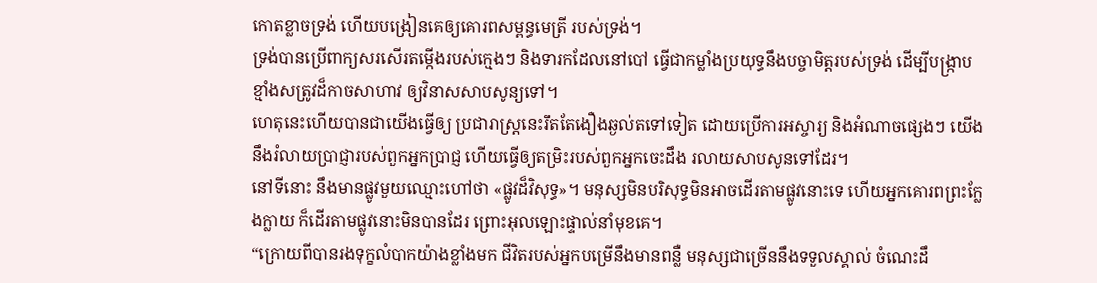កោតខ្លាចទ្រង់ ហើយបង្រៀនគេឲ្យគោរពសម្ពន្ធមេត្រី របស់ទ្រង់។
ទ្រង់បានប្រើពាក្យសរសើរតម្កើងរបស់ក្មេងៗ និងទារកដែលនៅបៅ ធ្វើជាកម្លាំងប្រយុទ្ធនឹងបច្ចាមិត្តរបស់ទ្រង់ ដើម្បីបង្ក្រាបខ្មាំងសត្រូវដ៏កាចសាហាវ ឲ្យវិនាសសាបសូន្យទៅ។
ហេតុនេះហើយបានជាយើងធ្វើឲ្យ ប្រជារាស្ត្រនេះរឹតតែងឿងឆ្ងល់តទៅទៀត ដោយប្រើការអស្ចារ្យ និងអំណាចផ្សេងៗ យើងនឹងរំលាយប្រាជ្ញារបស់ពួកអ្នកប្រាជ្ញ ហើយធ្វើឲ្យតម្រិះរបស់ពួកអ្នកចេះដឹង រលាយសាបសូនទៅដែរ។
នៅទីនោះ នឹងមានផ្លូវមួយឈ្មោះហៅថា «ផ្លូវដ៏វិសុទ្ធ»។ មនុស្សមិនបរិសុទ្ធមិនអាចដើរតាមផ្លូវនោះទេ ហើយអ្នកគោរពព្រះក្លែងក្លាយ ក៏ដើរតាមផ្លូវនោះមិនបានដែរ ព្រោះអុលឡោះផ្ទាល់នាំមុខគេ។
“ក្រោយពីបានរងទុក្ខលំបាកយ៉ាងខ្លាំងមក ជីវិតរបស់អ្នកបម្រើនឹងមានពន្លឺ មនុស្សជាច្រើននឹងទទួលស្គាល់ ចំណេះដឹ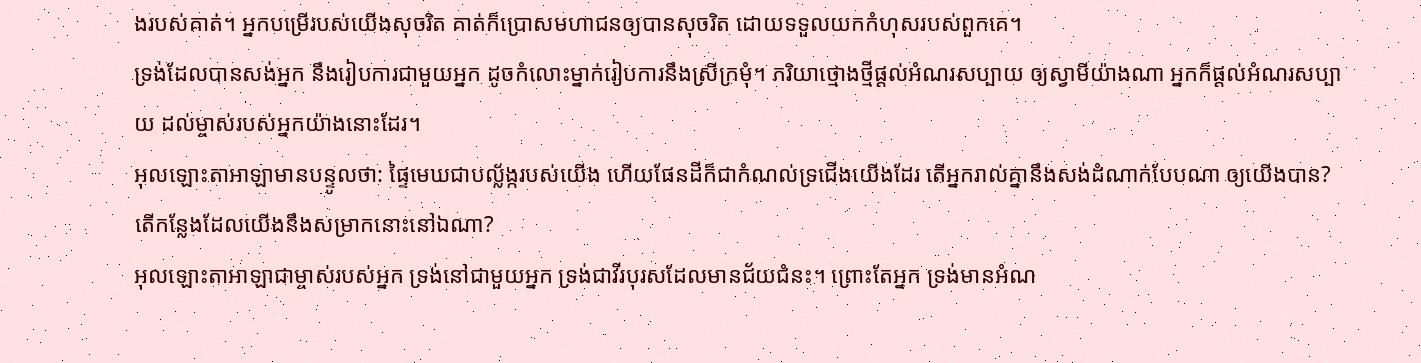ងរបស់គាត់។ អ្នកបម្រើរបស់យើងសុចរិត គាត់ក៏ប្រោសមហាជនឲ្យបានសុចរិត ដោយទទួលយកកំហុសរបស់ពួកគេ។
ទ្រង់ដែលបានសង់អ្នក នឹងរៀបការជាមួយអ្នក ដូចកំលោះម្នាក់រៀបការនឹងស្រីក្រមុំ។ ភរិយាថ្មោងថ្មីផ្ដល់អំណរសប្បាយ ឲ្យស្វាមីយ៉ាងណា អ្នកក៏ផ្ដល់អំណរសប្បាយ ដល់ម្ចាស់របស់អ្នកយ៉ាងនោះដែរ។
អុលឡោះតាអាឡាមានបន្ទូលថា: ផ្ទៃមេឃជាបល្ល័ង្ករបស់យើង ហើយផែនដីក៏ជាកំណល់ទ្រជើងយើងដែរ តើអ្នករាល់គ្នានឹងសង់ដំណាក់បែបណា ឲ្យយើងបាន? តើកន្លែងដែលយើងនឹងសម្រាកនោះនៅឯណា?
អុលឡោះតាអាឡាជាម្ចាស់របស់អ្នក ទ្រង់នៅជាមួយអ្នក ទ្រង់ជាវីរបុរសដែលមានជ័យជំនះ។ ព្រោះតែអ្នក ទ្រង់មានអំណ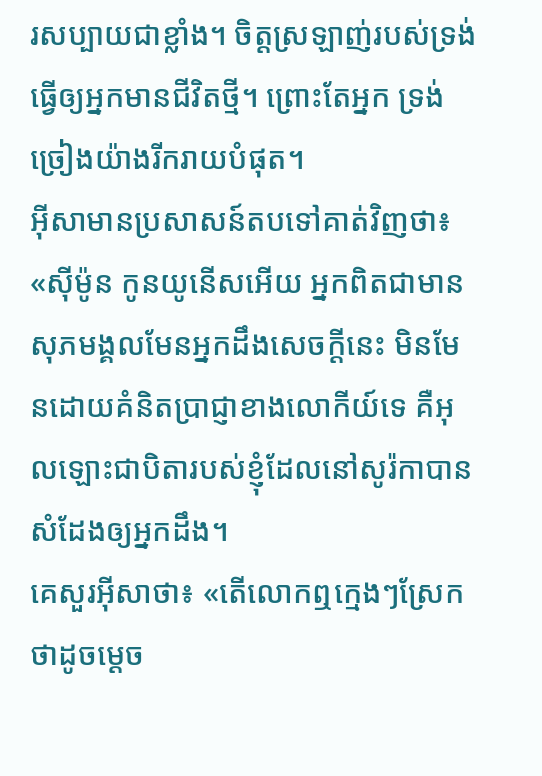រសប្បាយជាខ្លាំង។ ចិត្តស្រឡាញ់របស់ទ្រង់ ធ្វើឲ្យអ្នកមានជីវិតថ្មី។ ព្រោះតែអ្នក ទ្រង់ច្រៀងយ៉ាងរីករាយបំផុត។
អ៊ីសាមានប្រសាសន៍តបទៅគាត់វិញថា៖ «ស៊ីម៉ូន កូនយូនើសអើយ អ្នកពិតជាមានសុភមង្គលមែនអ្នកដឹងសេចក្ដីនេះ មិនមែនដោយគំនិតប្រាជ្ញាខាងលោកីយ៍ទេ គឺអុលឡោះជាបិតារបស់ខ្ញុំដែលនៅសូរ៉កាបានសំដែងឲ្យអ្នកដឹង។
គេសួរអ៊ីសាថា៖ «តើលោកឮក្មេងៗស្រែកថាដូចម្ដេច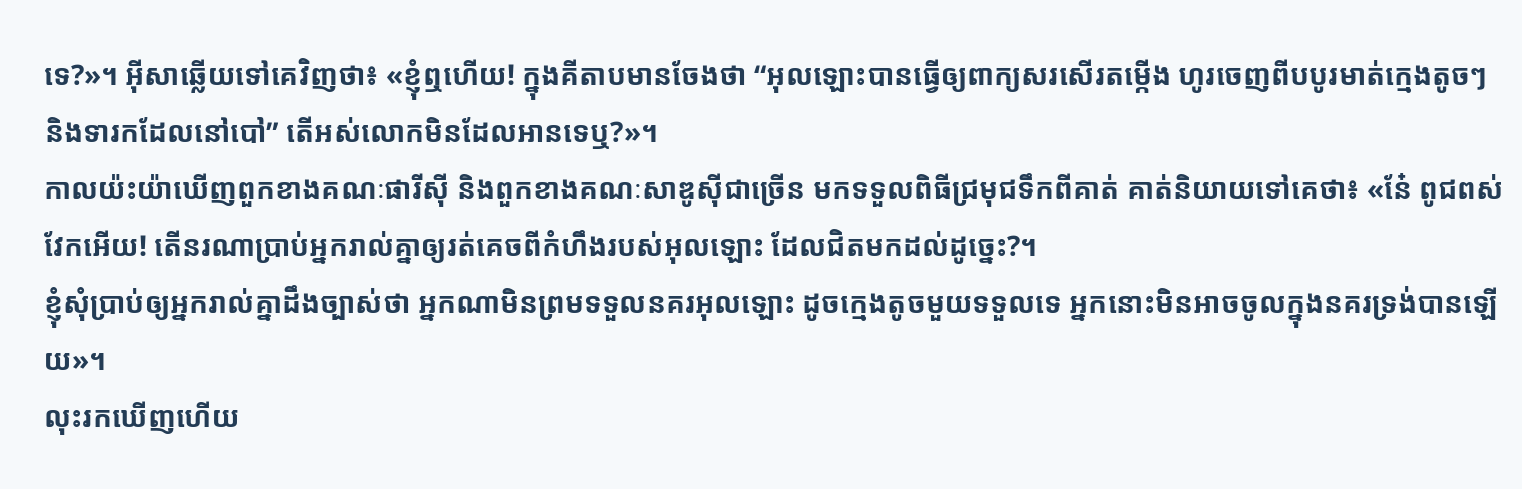ទេ?»។ អ៊ីសាឆ្លើយទៅគេវិញថា៖ «ខ្ញុំឮហើយ! ក្នុងគីតាបមានចែងថា “អុលឡោះបានធ្វើឲ្យពាក្យសរសើរតម្កើង ហូរចេញពីបបូរមាត់ក្មេងតូចៗ និងទារកដែលនៅបៅ” តើអស់លោកមិនដែលអានទេឬ?»។
កាលយ៉ះយ៉ាឃើញពួកខាងគណៈផារីស៊ី និងពួកខាងគណៈសាឌូស៊ីជាច្រើន មកទទួលពិធីជ្រមុជទឹកពីគាត់ គាត់និយាយទៅគេថា៖ «នែ៎ ពូជពស់វែកអើយ! តើនរណាប្រាប់អ្នករាល់គ្នាឲ្យរត់គេចពីកំហឹងរបស់អុលឡោះ ដែលជិតមកដល់ដូច្នេះ?។
ខ្ញុំសុំប្រាប់ឲ្យអ្នករាល់គ្នាដឹងច្បាស់ថា អ្នកណាមិនព្រមទទួលនគរអុលឡោះ ដូចក្មេងតូចមួយទទួលទេ អ្នកនោះមិនអាចចូលក្នុងនគរទ្រង់បានឡើយ»។
លុះរកឃើញហើយ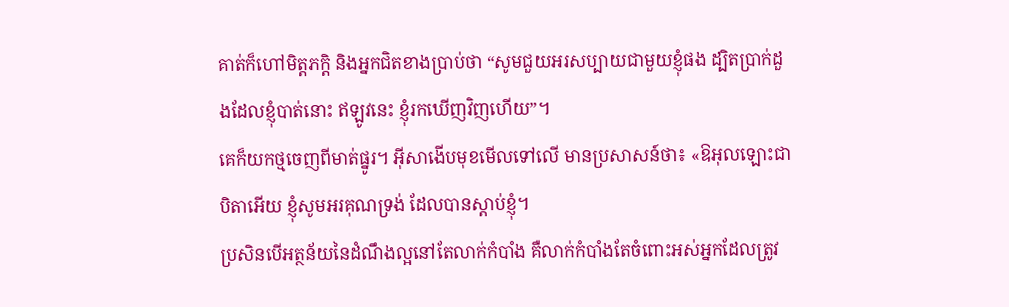គាត់ក៏ហៅមិត្ដភក្ដិ និងអ្នកជិតខាងប្រាប់ថា “សូមជួយអរសប្បាយជាមួយខ្ញុំផង ដ្បិតប្រាក់ដួងដែលខ្ញុំបាត់នោះ ឥឡូវនេះ ខ្ញុំរកឃើញវិញហើយ”។
គេក៏យកថ្មចេញពីមាត់ផ្នូរ។ អ៊ីសាងើបមុខមើលទៅលើ មានប្រសាសន៍ថា៖ «ឱអុលឡោះជាបិតាអើយ ខ្ញុំសូមអរគុណទ្រង់ ដែលបានស្តាប់ខ្ញុំ។
ប្រសិនបើអត្ថន័យនៃដំណឹងល្អនៅតែលាក់កំបាំង គឺលាក់កំបាំងតែចំពោះអស់អ្នកដែលត្រូវ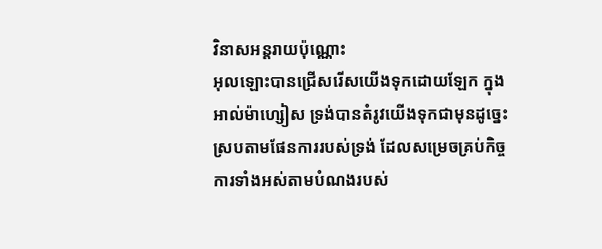វិនាសអន្ដរាយប៉ុណ្ណោះ
អុលឡោះបានជ្រើសរើសយើងទុកដោយឡែក ក្នុងអាល់ម៉ាហ្សៀស ទ្រង់បានតំរូវយើងទុកជាមុនដូច្នេះ ស្របតាមផែនការរបស់ទ្រង់ ដែលសម្រេចគ្រប់កិច្ចការទាំងអស់តាមបំណងរបស់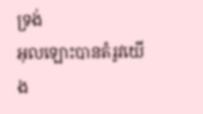ទ្រង់
អុលឡោះបានតំរូវយើង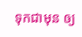ទុកជាមុន ឲ្យ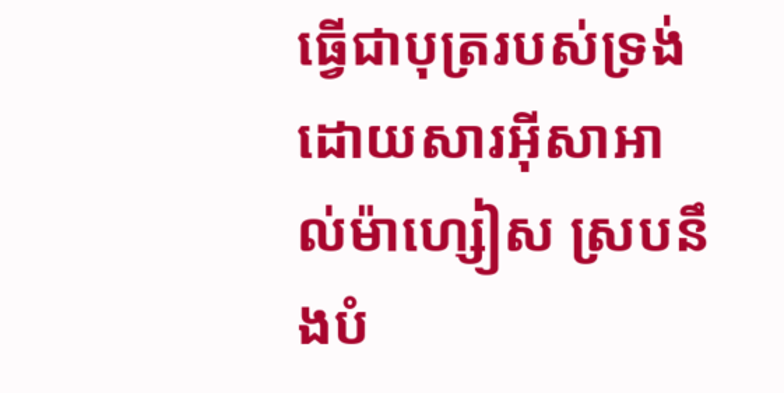ធ្វើជាបុត្ររបស់ទ្រង់ ដោយសារអ៊ីសាអាល់ម៉ាហ្សៀស ស្របនឹងបំ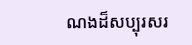ណងដ៏សប្បុរសរ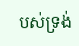បស់ទ្រង់